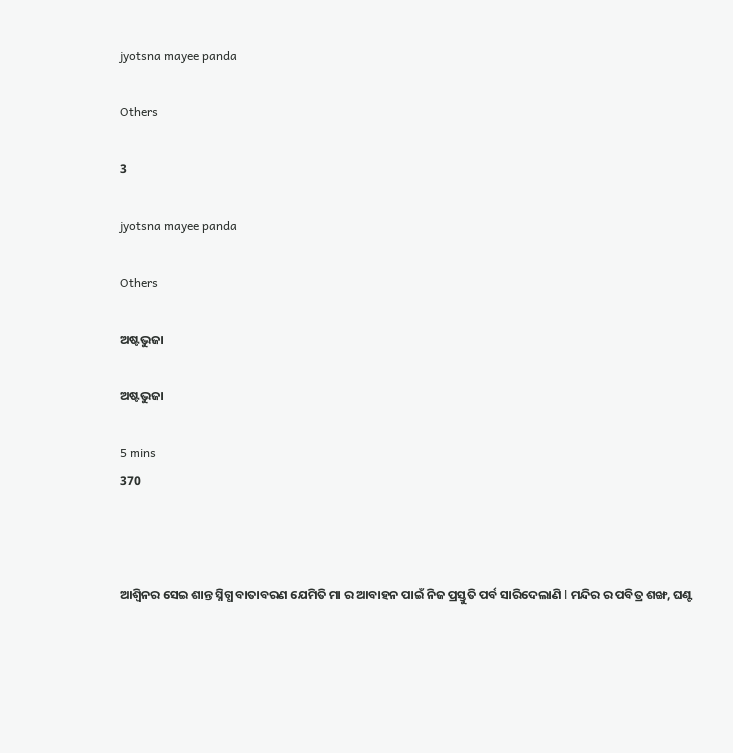jyotsna mayee panda

Others

3

jyotsna mayee panda

Others

ଅଷ୍ଟଭୁଜା

ଅଷ୍ଟଭୁଜା

5 mins
370



ଆଶ୍ୱିନର ସେଇ ଶାନ୍ତ ସ୍ନିଗ୍ଧ ବାତାବରଣ ଯେମିତି ମା ର ଆବାହନ ପାଇଁ ନିଜ ପ୍ରସ୍ତୁତି ପର୍ବ ସାରିଦେଲାଣି l ମନ୍ଦିର ର ପବିତ୍ର ଶଙ୍ଖ, ଘଣ୍ଟ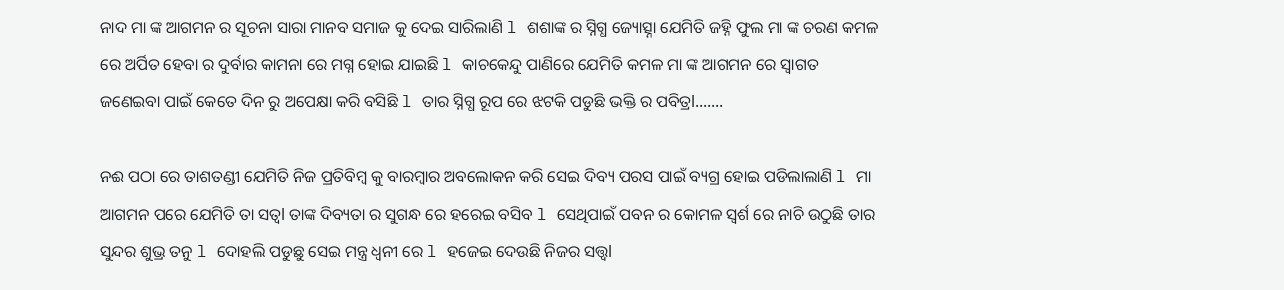ନାଦ ମା ଙ୍କ ଆଗମନ ର ସୂଚନା ସାରା ମାନବ ସମାଜ କୁ ଦେଇ ସାରିଲାଣି l ଶଶାଙ୍କ ର ସ୍ନିଗ୍ଧ ଜ୍ୟୋତ୍ସ୍ନା ଯେମିତି ଜହ୍ନି ଫୁଲ ମା ଙ୍କ ଚରଣ କମଳ ରେ ଅର୍ପିତ ହେବା ର ଦୁର୍ବାର କାମନା ରେ ମଗ୍ନ ହୋଇ ଯାଇଛି l କାଚକେନ୍ଦୁ ପାଣିରେ ଯେମିତି କମଳ ମା ଙ୍କ ଆଗମନ ରେ ସ୍ୱାଗତ ଜଣେଇବା ପାଇଁ କେତେ ଦିନ ରୁ ଅପେକ୍ଷା କରି ବସିଛି l ତାର ସ୍ନିଗ୍ଧ ରୂପ ରେ ଝଟକି ପଡୁଛି ଭକ୍ତି ର ପବିତ୍ରl.......

ନଈ ପଠା ରେ ତାଶତଣ୍ଡୀ ଯେମିତି ନିଜ ପ୍ରତିବିମ୍ବ କୁ ବାରମ୍ବାର ଅବଲୋକନ କରି ସେଇ ଦିବ୍ୟ ପରସ ପାଇଁ ବ୍ୟଗ୍ର ହୋଇ ପଡିଲାଲାଣି l ମା ଆଗମନ ପରେ ଯେମିତି ତା ସତ୍ଵl ତାଙ୍କ ଦିବ୍ୟତା ର ସୁଗନ୍ଧ ରେ ହରେଇ ବସିବ l ସେଥିପାଇଁ ପବନ ର କୋମଳ ସ୍ବର୍ଶ ରେ ନାଚି ଉଠୁଛି ତାର ସୁନ୍ଦର ଶୁଭ୍ର ତନୁ l ଦୋହଲି ପଡୁଛୁ ସେଇ ମନ୍ତ୍ର ଧ୍ୱନୀ ରେ l ହଜେଇ ଦେଉଛି ନିଜର ସତ୍ତ୍ୱl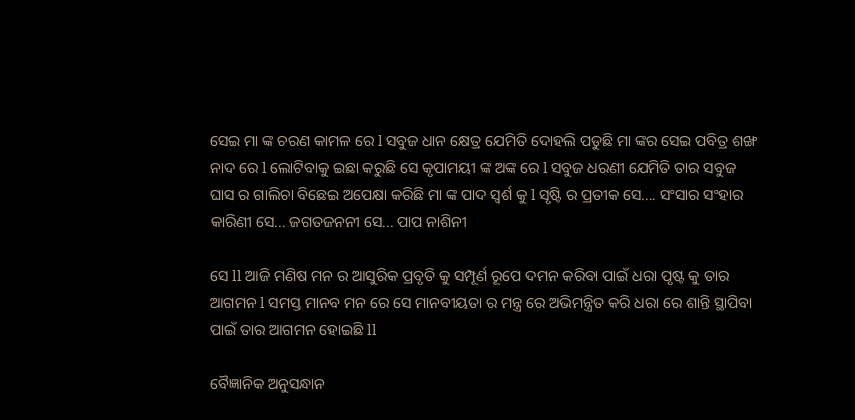ସେଇ ମା ଙ୍କ ଚରଣ କାମଳ ରେ l ସବୁଜ ଧାନ କ୍ଷେତ୍ର ଯେମିତି ଦୋହଲି ପଡୁଛି ମା ଙ୍କର ସେଇ ପବିତ୍ର ଶଙ୍ଖ ନାଦ ରେ l ଲୋଟିବାକୁ ଇଛା କରୁଛି ସେ କୃପାମୟୀ ଙ୍କ ଅଙ୍କ ରେ l ସବୁଜ ଧରଣୀ ଯେମିତି ତାର ସବୁଜ ଘାସ ର ଗାଲିଚା ବିଛେଇ ଅପେକ୍ଷା କରିଛି ମା ଙ୍କ ପାଦ ସ୍ବର୍ଶ କୁ l ସୃଷ୍ଟି ର ପ୍ରତୀକ ସେ.... ସଂସାର ସଂହାର କାରିଣୀ ସେ... ଜଗତଜନନୀ ସେ... ପାପ ନାଶିନୀ

ସେ ll ଆଜି ମଣିଷ ମନ ର ଆସୁରିକ ପ୍ରବୃତି କୁ ସମ୍ପୂର୍ଣ ରୂପେ ଦମନ କରିବା ପାଇଁ ଧରା ପୃଷ୍ଟ କୁ ତାର ଆଗମନ l ସମସ୍ତ ମାନବ ମନ ରେ ସେ ମାନବୀୟତା ର ମନ୍ତ୍ର ରେ ଅଭିମନ୍ତ୍ରିତ କରି ଧରା ରେ ଶାନ୍ତି ସ୍ଥାପିବା ପାଇଁ ତାର ଆଗମନ ହୋଇଛି ll

ବୈଜ୍ଞାନିକ ଅନୁସନ୍ଧାନ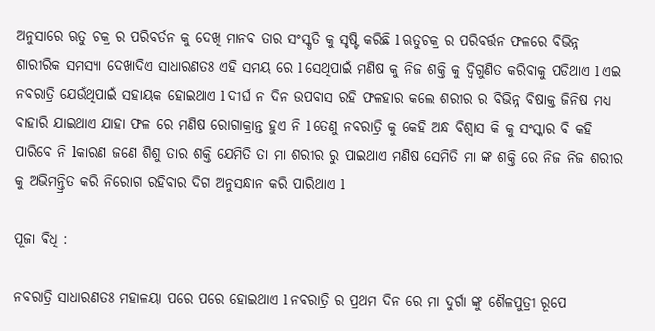ଅନୁସାରେ ଋତୁ ଚକ୍ର ର ପରିବର୍ତନ କୁ ଦେଖି ମାନବ ତାର ସଂସ୍କୃତି କୁ ସୃଷ୍ଟି କରିଛି l ଋତୁଚକ୍ର ର ପରିବର୍ତ୍ତନ ଫଳରେ ବିଭିନ୍ନ ଶାରୀରିକ ସମସ୍ୟା ଦେଖାଦିଏ ସାଧାରଣତଃ ଏହି ସମୟ ରେ l ସେଥିପାଇଁ ମଣିଷ କୁ ନିଜ ଶକ୍ତି କୁ ଦ୍ବିଗୁଣିତ କରିବାକୁ ପଡିଥାଏ l ଏଇ ନବରାତ୍ରି ଯେଉଁଥିପାଇଁ ସହାୟକ ହୋଇଥାଏ l ଦୀର୍ଘ ନ ଦିନ ଉପବାସ ରହି ଫଳହାର କଲେ ଶରୀର ର ବିଭିନ୍ନ ବିଷାକ୍ତ ଜିନିଷ ମଧ୍ୟ ବାହାରି ଯାଇଥାଏ ଯାହା ଫଳ ରେ ମଣିଷ ରୋଗାକ୍ରାନ୍ତ ହୁଏ ନି l ତେଣୁ ନବରାତ୍ରି କୁ କେହି ଅନ୍ଧ ବିଶ୍ୱାସ କି କୁ ସଂସ୍କାର ବି କହି ପାରିବେ ନି lକାରଣ ଜଣେ ଶିଶୁ ତାର ଶକ୍ତି ଯେମିତି ତା ମା ଶରୀର ରୁ ପାଇଥାଏ ମଣିଷ ସେମିତି ମା ଙ୍କ ଶକ୍ତି ରେ ନିଜ ନିଜ ଶରୀର କୁ ଅଭିମନ୍ତ୍ରିତ କରି ନିରୋଗ ରହିବାର ଦିଗ ଅନୁସନ୍ଧାନ କରି ପାରିଥାଏ l

ପୂଜା ଵିଧି :

ନବରାତ୍ରି ସାଧାରଣତଃ ମହାଳୟା ପରେ ପରେ ହୋଇଥାଏ l ନବରାତ୍ରି ର ପ୍ରଥମ ଦିନ ରେ ମା ଦୁର୍ଗା ଙ୍କୁ ଶୈଳପୁତ୍ରୀ ରୂପେ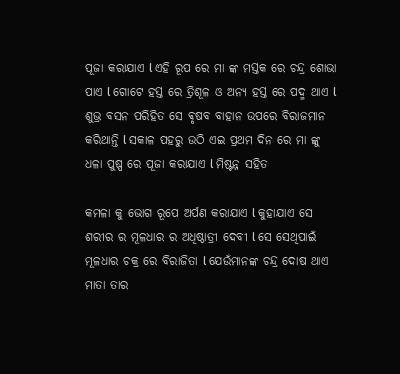ପୂଜା କରାଯାଏ l ଏହି ରୂପ ରେ ମା ଙ୍କ ମସ୍ତକ ରେ ଚନ୍ଦ୍ର ଶୋଭା ପାଏ l ଗୋଟେ ହସ୍ତ ରେ ତ୍ରିଶୂଳ ଓ ଅନ୍ୟ ହସ୍ତ ରେ ପଦ୍ମ ଥାଏ l ଶୁଭ୍ର ବସନ ପରିହିତ ସେ ଵୃଷବ ବାହାନ ଉପରେ ବିରାଜମାନ କରିଥାନ୍ତି l ସକାଳ ପହରୁ ଉଠି ଏଇ ପ୍ରଥମ ଦିନ ରେ ମା ଙ୍କୁ ଧଳା ପୁଷ୍ପ ରେ ପୂଜା କରାଯାଏ l ମିଷ୍ଟନ୍ନ ସହିତ

କମଳା କୁ ଭୋଗ ରୂପେ ଅର୍ପଣ କରାଯାଏ l କୁହାଯାଏ ସେ ଶରୀର ର ମୂଳଧାର ର ଅଧିଷ୍ଠାତ୍ରୀ ଦେବୀ l ସେ ସେଥିପାଇଁ ମୂଳଧାର ଚକ୍ର ରେ ବିରାଜିତା l ଯେଉଁମାନଙ୍କ ଚନ୍ଦ୍ର ଦୋଷ ଥାଏ ମାତା ତାର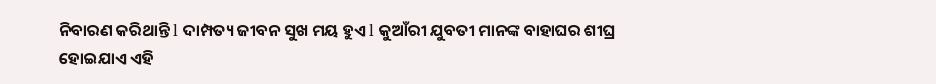ନିବାରଣ କରିଥାନ୍ତି l ଦାମ୍ପତ୍ୟ ଜୀବନ ସୁଖ ମୟ ହୁଏ l କୁଆଁରୀ ଯୁବତୀ ମାନଙ୍କ ବାହାଘର ଶୀଘ୍ର ହୋଇଯାଏ ଏହି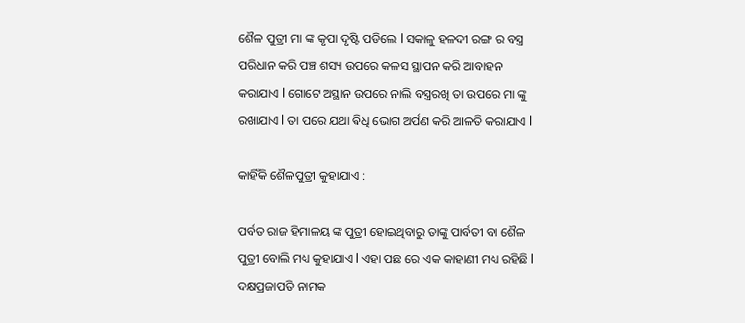ଶୈଳ ପୁତ୍ରୀ ମା ଙ୍କ କୃପା ଦୃଷ୍ଟି ପଡିଲେ l ସକାଳୁ ହଳଦୀ ରଙ୍ଗ ର ବସ୍ତ୍ର ପରିଧାନ କରି ପଞ୍ଚ ଶସ୍ୟ ଉପରେ କଳସ ସ୍ଥାପନ କରି ଆବାହନ କରାଯାଏ l ଗୋଟେ ଅସ୍ଥାନ ଉପରେ ନାଲି ବସ୍ତ୍ରରଖି ତା ଉପରେ ମା ଙ୍କୁ ରଖାଯାଏ l ତା ପରେ ଯଥା ଵିଧି ଭୋଗ ଅର୍ପଣ କରି ଆଳତି କରାଯାଏ l

କାହିଁକି ଶୈଳପୁତ୍ରୀ କୁହାଯାଏ :

ପର୍ବତ ରାଜ ହିମାଳୟ ଙ୍କ ପୁତ୍ରୀ ହୋଇଥିବାରୁ ତାଙ୍କୁ ପାର୍ବତୀ ବା ଶୈଳ ପୁତ୍ରୀ ବୋଲି ମଧ୍ୟ କୁହାଯାଏ l ଏହା ପଛ ରେ ଏକ କାହାଣୀ ମଧ୍ୟ ରହିଛି l ଦକ୍ଷପ୍ରଜାପତି ନାମକ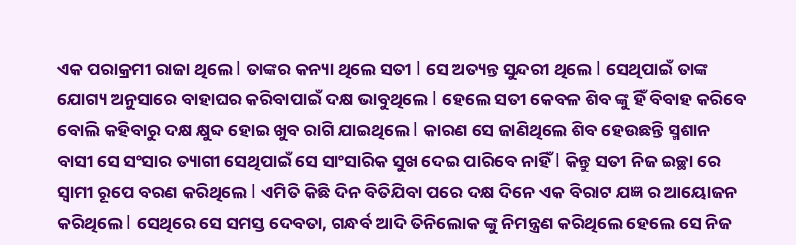ଏକ ପରାକ୍ରମୀ ରାଜା ଥିଲେ l ତାଙ୍କର କନ୍ୟା ଥିଲେ ସତୀ l ସେ ଅତ୍ୟନ୍ତ ସୁନ୍ଦରୀ ଥିଲେ l ସେଥିପାଇଁ ତାଙ୍କ ଯୋଗ୍ୟ ଅନୁସାରେ ବାହାଘର କରିବାପାଇଁ ଦକ୍ଷ ଭାବୁଥିଲେ l ହେଲେ ସତୀ କେବଳ ଶିବ ଙ୍କୁ ହିଁ ବିବାହ କରିବେ ବୋଲି କହିବାରୁ ଦକ୍ଷ କ୍ଷୁବ୍ଦ ହୋଇ ଖୁବ ରାଗି ଯାଇଥିଲେ l କାରଣ ସେ ଜାଣିଥିଲେ ଶିବ ହେଉଛନ୍ତି ସ୍ମଶାନ ବାସୀ ସେ ସଂସାର ତ୍ୟାଗୀ ସେଥିପାଇଁ ସେ ସାଂସାରିକ ସୁଖ ଦେଇ ପାରିବେ ନାହିଁ l କିନ୍ତୁ ସତୀ ନିଜ ଇଚ୍ଛା ରେ ସ୍ୱାମୀ ରୂପେ ବରଣ କରିଥିଲେ l ଏମିତି କିଛି ଦିନ ବିତିଯିବା ପରେ ଦକ୍ଷ ଦିନେ ଏକ ବିରାଟ ଯଜ୍ଞ ର ଆୟୋଜନ କରିଥିଲେ l ସେଥିରେ ସେ ସମସ୍ତ ଦେବତା, ଗନ୍ଧର୍ବ ଆଦି ତିନିଲୋକ ଙ୍କୁ ନିମନ୍ତ୍ରଣ କରିଥିଲେ ହେଲେ ସେ ନିଜ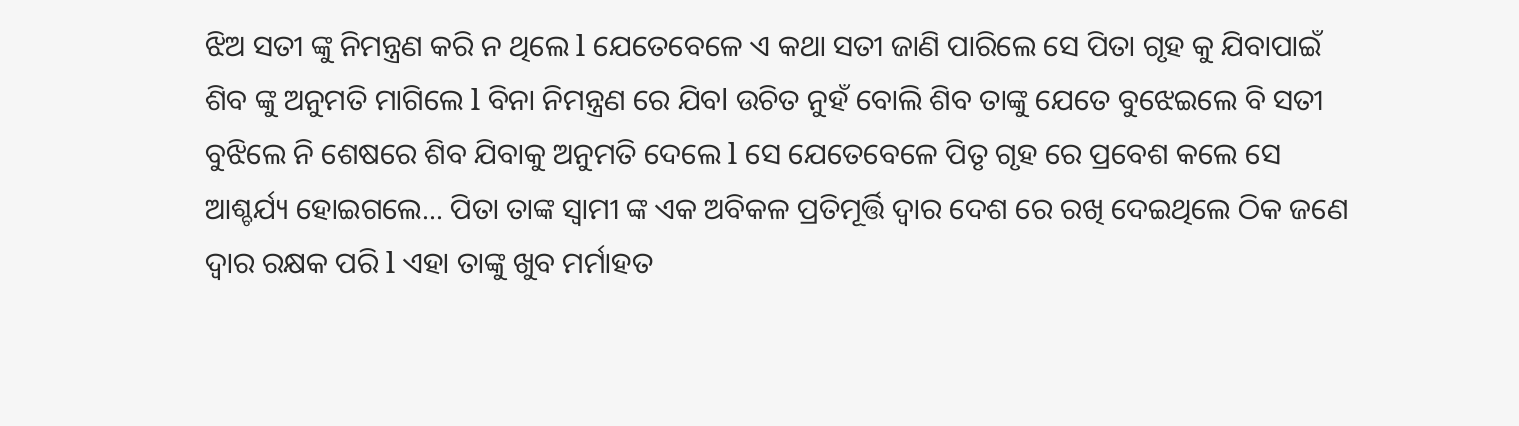ଝିଅ ସତୀ ଙ୍କୁ ନିମନ୍ତ୍ରଣ କରି ନ ଥିଲେ l ଯେତେବେଳେ ଏ କଥା ସତୀ ଜାଣି ପାରିଲେ ସେ ପିତା ଗୃହ କୁ ଯିବାପାଇଁ ଶିବ ଙ୍କୁ ଅନୁମତି ମାଗିଲେ l ବିନା ନିମନ୍ତ୍ରଣ ରେ ଯିବl ଉଚିତ ନୁହଁ ବୋଲି ଶିବ ତାଙ୍କୁ ଯେତେ ବୁଝେଇଲେ ବି ସତୀ ବୁଝିଲେ ନି ଶେଷରେ ଶିବ ଯିବାକୁ ଅନୁମତି ଦେଲେ l ସେ ଯେତେବେଳେ ପିତୃ ଗୃହ ରେ ପ୍ରବେଶ କଲେ ସେ ଆଶ୍ଚର୍ଯ୍ୟ ହୋଇଗଲେ... ପିତା ତାଙ୍କ ସ୍ୱାମୀ ଙ୍କ ଏକ ଅବିକଳ ପ୍ରତିମୂର୍ତ୍ତି ଦ୍ଵାର ଦେଶ ରେ ରଖି ଦେଇଥିଲେ ଠିକ ଜଣେ ଦ୍ଵାର ରକ୍ଷକ ପରି l ଏହା ତାଙ୍କୁ ଖୁବ ମର୍ମାହତ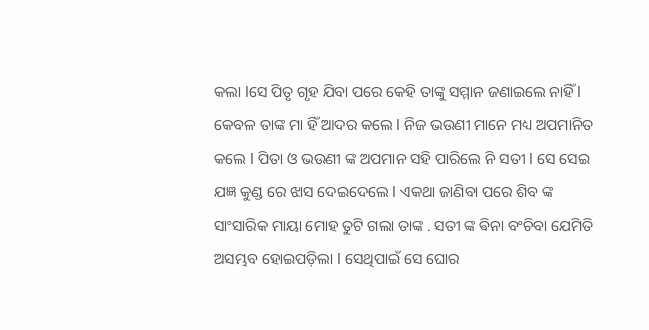କଲା lସେ ପିତୃ ଗୃହ ଯିବା ପରେ କେହି ତାଙ୍କୁ ସମ୍ମାନ ଜଣାଇଲେ ନାହିଁ l କେବଳ ତାଙ୍କ ମା ହିଁ ଆଦର କଲେ l ନିଜ ଭଉଣୀ ମାନେ ମଧ୍ୟ ଅପମାନିତ କଲେ l ପିତା ଓ ଭଉଣୀ ଙ୍କ ଅପମାନ ସହି ପାରିଲେ ନି ସତୀ l ସେ ସେଇ ଯଜ୍ଞ କୁଣ୍ଡ ରେ ଝାସ ଦେଇଦେଲେ l ଏକଥା ଜାଣିବା ପରେ ଶିବ ଙ୍କ ସାଂସାରିକ ମାୟା ମୋହ ତୁଟି ଗଲା ତାଙ୍କ . ସତୀ ଙ୍କ ଵିନା ବଂଚିବା ଯେମିତି ଅସମ୍ଭବ ହୋଇପଡ଼ିଲା l ସେଥିପାଇଁ ସେ ଘୋର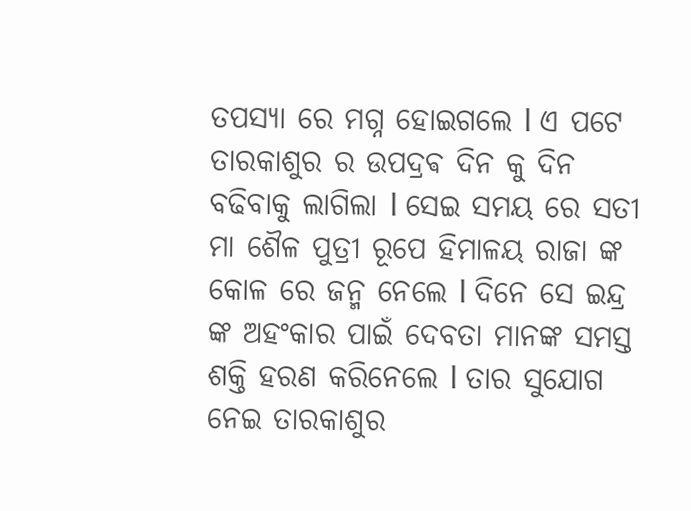ତପସ୍ୟା ରେ ମଗ୍ନ ହୋଇଗଲେ l ଏ ପଟେ ତାରକାଶୁର ର ଉପଦ୍ରଵ ଦିନ କୁ ଦିନ ବଢିବାକୁ ଲାଗିଲା l ସେଇ ସମୟ ରେ ସତୀ ମା ଶୈଳ ପୁତ୍ରୀ ରୂପେ ହିମାଳୟ ରାଜା ଙ୍କ କୋଳ ରେ ଜନ୍ମ ନେଲେ l ଦିନେ ସେ ଇନ୍ଦ୍ର ଙ୍କ ଅହଂକାର ପାଇଁ ଦେବତା ମାନଙ୍କ ସମସ୍ତ ଶକ୍ତି ହରଣ କରିନେଲେ l ତାର ସୁଯୋଗ ନେଇ ତାରକାଶୁର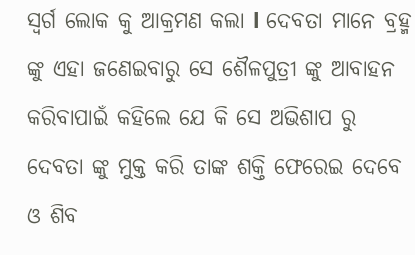ସ୍ୱର୍ଗ ଲୋକ କୁ ଆକ୍ରମଣ କଲା l ଦେବତା ମାନେ ବ୍ରହ୍ମ ଙ୍କୁ ଏହା ଜଣେଇବାରୁ ସେ ଶୈଳପୁତ୍ରୀ ଙ୍କୁ ଆବାହନ କରିବାପାଇଁ କହିଲେ ଯେ କି ସେ ଅଭିଶାପ ରୁ ଦେବତା ଙ୍କୁ ମୁକ୍ତ କରି ତାଙ୍କ ଶକ୍ତି ଫେରେଇ ଦେବେ ଓ ଶିବ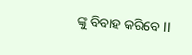ଙ୍କୁ ବିବାହ କରିବେ ll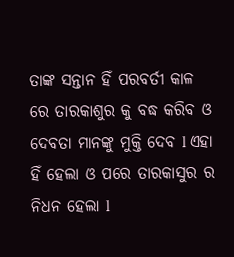ତାଙ୍କ ସନ୍ତାନ ହିଁ ପରବର୍ତୀ କାଳ ରେ ତାରକାଶୁର କୁ ବଦ୍ଧ କରିବ ଓ ଦେବତା ମାନଙ୍କୁ ମୁକ୍ତି ଦେବ l ଏହା ହିଁ ହେଲା ଓ ପରେ ତାରକାସୁର ର ନିଧନ ହେଲା l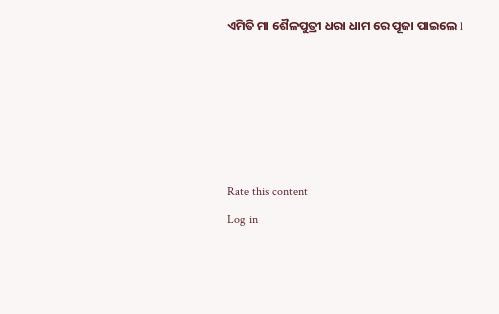ଏମିତି ମା ଶୈଳପୁତ୍ରୀ ଧରା ଧାମ ରେ ପୂଜା ପାଇଲେ l





Rate this content
Log in